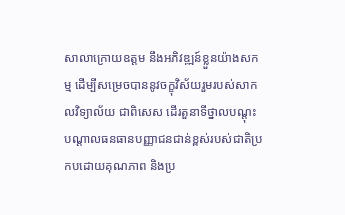សាលាក្រោយឧត្ដម នឹងអភិវឌ្ឍន៍ខ្លួនយ៉ាងសកម្ម ដើម្បីសម្រេចបាននូវចក្ខុវិស័យរួមរបស់សាកលវិទ្យាល័យ ជាពិសេស ដើរតួនាទីថ្នាលបណ្ដុះបណ្ដាលធនធានបញ្ញាជនជាន់ខ្ពស់របស់ជាតិប្រកបដោយគុណភាព និងប្រ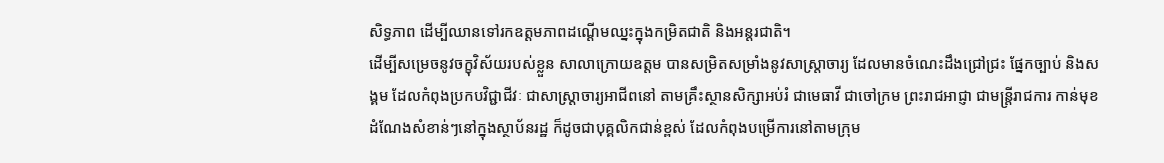សិទ្ធភាព ដើម្បីឈានទៅរកឧត្ដមភាពដណ្ដើមឈ្នះក្នុងកម្រិតជាតិ និងអន្តរជាតិ។
ដើម្បីសម្រេចនូវចក្ខុវិស័យរបស់ខ្លួន សាលាក្រោយឧត្ដម បានសម្រិតសម្រាំងនូវសាស្រ្តាចារ្យ ដែលមានចំណេះដឹងជ្រៅជ្រះ ផ្នែកច្បាប់ និងសង្គម ដែលកំពុងប្រកបវិជ្ជាជីវៈ ជាសាស្រ្តាចារ្យអាជីពនៅ តាមគ្រឹះស្ថានសិក្សាអប់រំ ជាមេធាវី ជាចៅក្រម ព្រះរាជអាជ្ញា ជាមន្រ្តីរាជការ កាន់មុខដំណែងសំខាន់ៗនៅក្នុងស្ថាប័នរដ្ឋ ក៏ដូចជាបុគ្គលិកជាន់ខ្ពស់ ដែលកំពុងបម្រើការនៅតាមក្រុម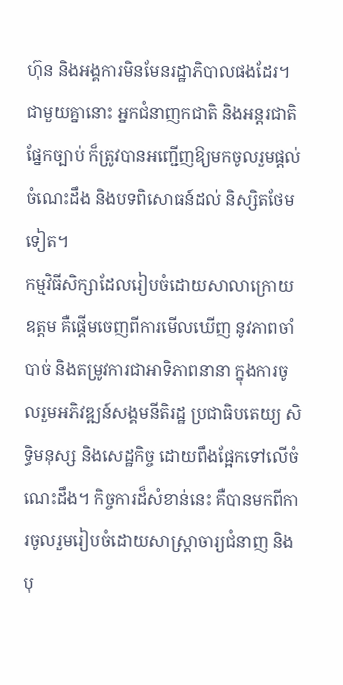ហ៊ុន និងអង្គការមិនមែនរដ្ឋាភិបាលផងដែរ។ ជាមួយគ្នានោះ អ្នកជំនាញកជាតិ និងអន្តរជាតិផ្នែកច្បាប់ ក៏ត្រូវបានអញ្ជើញឱ្យមកចូលរួមផ្តល់ចំណេះដឹង និងបទពិសោធន៍ដល់ និស្សិតថែមទៀត។
កម្មវិធីសិក្សាដែលរៀបចំដោយសាលាក្រោយឧត្ដម គឺផ្តើមចេញពីការមើលឃើញ នូវភាពចាំបាច់ និងតម្រូវការជាអាទិភាពនានា ក្នុងការចូលរួមអភិវឌ្ឍន៍សង្គមនីតិរដ្ឋ ប្រជាធិបតេយ្យ សិទ្ធិមនុស្ស និងសេដ្ឋកិច្ច ដោយពឹងផ្អែកទៅលើចំណេះដឹង។ កិច្ចការដ៏សំខាន់នេះ គឺបានមកពីការចូលរួមរៀបចំដោយសាស្រ្តាចារ្យជំនាញ និងបុ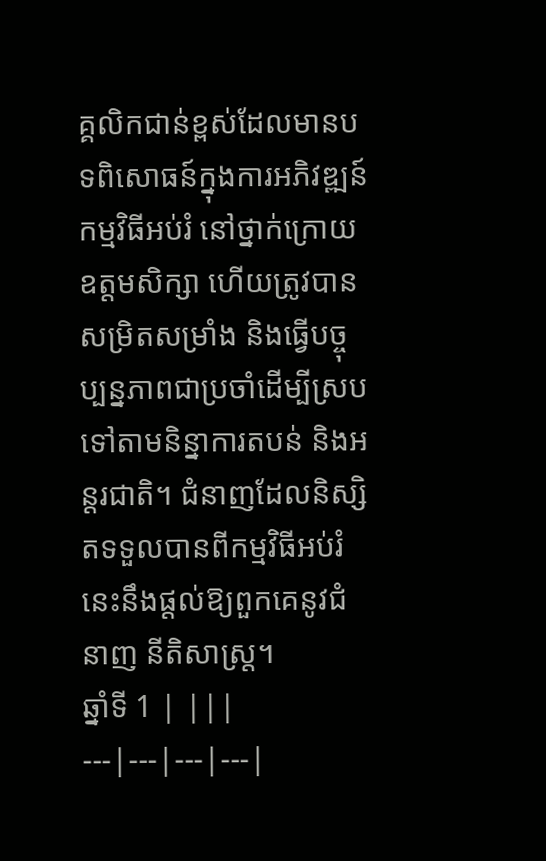គ្គលិកជាន់ខ្ពស់ដែលមានបទពិសោធន៍ក្នុងការអភិវឌ្ឍន៍កម្មវិធីអប់រំ នៅថ្នាក់ក្រោយឧត្ដមសិក្សា ហើយត្រូវបានសម្រិតសម្រាំង និងធ្វើបច្ចុប្បន្នភាពជាប្រចាំដើម្បីស្របទៅតាមនិន្នាការតបន់ និងអន្តរជាតិ។ ជំនាញដែលនិស្សិតទទួលបានពីកម្មវិធីអប់រំនេះនឹងផ្តល់ឱ្យពួកគេនូវជំនាញ នីតិសាស្រ្ត។
ឆ្នាំទី 1 | |||
---|---|---|---|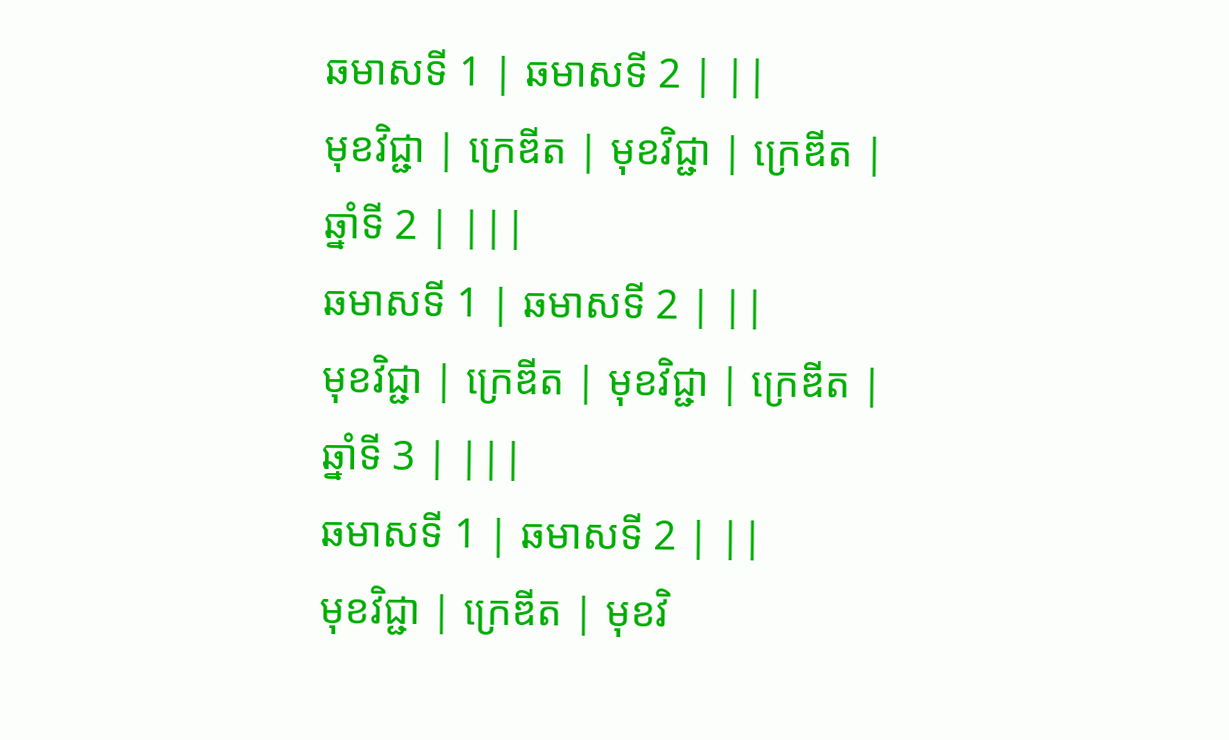ឆមាសទី 1 | ឆមាសទី 2 | ||
មុខវិជ្ជា | ក្រេឌីត | មុខវិជ្ជា | ក្រេឌីត |
ឆ្នាំទី 2 | |||
ឆមាសទី 1 | ឆមាសទី 2 | ||
មុខវិជ្ជា | ក្រេឌីត | មុខវិជ្ជា | ក្រេឌីត |
ឆ្នាំទី 3 | |||
ឆមាសទី 1 | ឆមាសទី 2 | ||
មុខវិជ្ជា | ក្រេឌីត | មុខវិ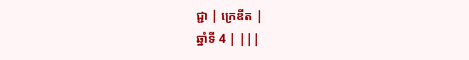ជ្ជា | ក្រេឌីត |
ឆ្នាំទី 4 | |||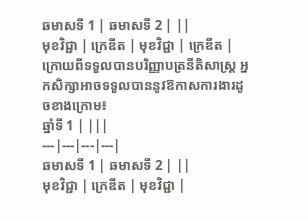ឆមាសទី 1 | ឆមាសទី 2 | ||
មុខវិជ្ជា | ក្រេឌីត | មុខវិជ្ជា | ក្រេឌីត |
ក្រោយពីទទួលបានបរិញ្ញាបត្រនីតិសាស្ដ្រ អ្នកសិក្សាអាចទទួលបាននូវឱកាសការងារដូចខាងក្រោម៖
ឆ្នាំទី 1 | |||
---|---|---|---|
ឆមាសទី 1 | ឆមាសទី 2 | ||
មុខវិជ្ជា | ក្រេឌីត | មុខវិជ្ជា |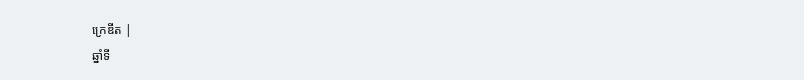ក្រេឌីត |
ឆ្នាំទី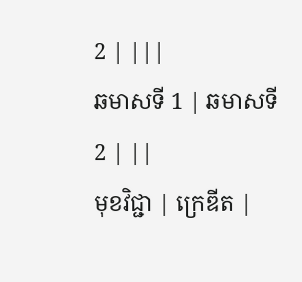2 | |||
ឆមាសទី 1 | ឆមាសទី 2 | ||
មុខវិជ្ជា | ក្រេឌីត |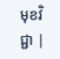មុខវិជ្ជា |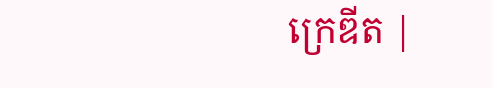ក្រេឌីត |